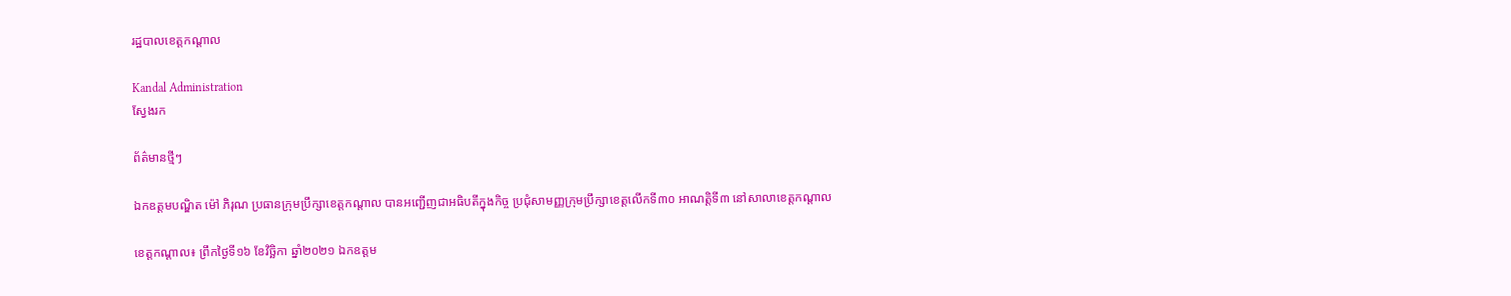រដ្ឋបាលខេត្តកណ្តាល

Kandal Administration
ស្វែងរក

ព័ត៌មានថ្មីៗ

ឯកឧត្តមបណ្ឌិត ម៉ៅ ភិរុណ ប្រធានក្រុមប្រឹក្សាខេត្តកណ្តាល បានអញ្ជើញជាអធិបតីក្នុងកិច្ច ប្រជុំសាមញ្ញក្រុមប្រឹក្សាខេត្តលើកទី៣០ អាណត្តិទី៣ នៅសាលាខេត្តកណ្តាល

ខេត្តកណ្តាល៖ ព្រឹកថ្ងៃទី១៦ ខែវិច្ឆិកា ឆ្នាំ២០២១ ឯកឧត្តម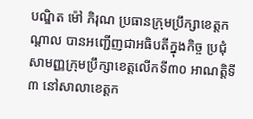បណ្ឌិត ម៉ៅ ភិរុណ ប្រធានក្រុមប្រឹក្សាខេត្តកណ្តាល បានអញ្ជើញជាអធិបតីក្នុងកិច្ច ប្រជុំសាមញ្ញក្រុមប្រឹក្សាខេត្តលើកទី៣០ អាណត្តិទី៣ នៅសាលាខេត្តក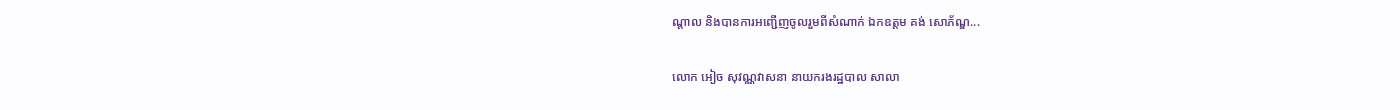ណ្តាល និងបានការអញ្ជើញចូលរួមពីសំណាក់ ឯកឧត្តម គង់ សោភ័ណ្ឌ...

លោក អៀច សុវណ្ណវាសនា នាយករងរដ្ឋបាល សាលា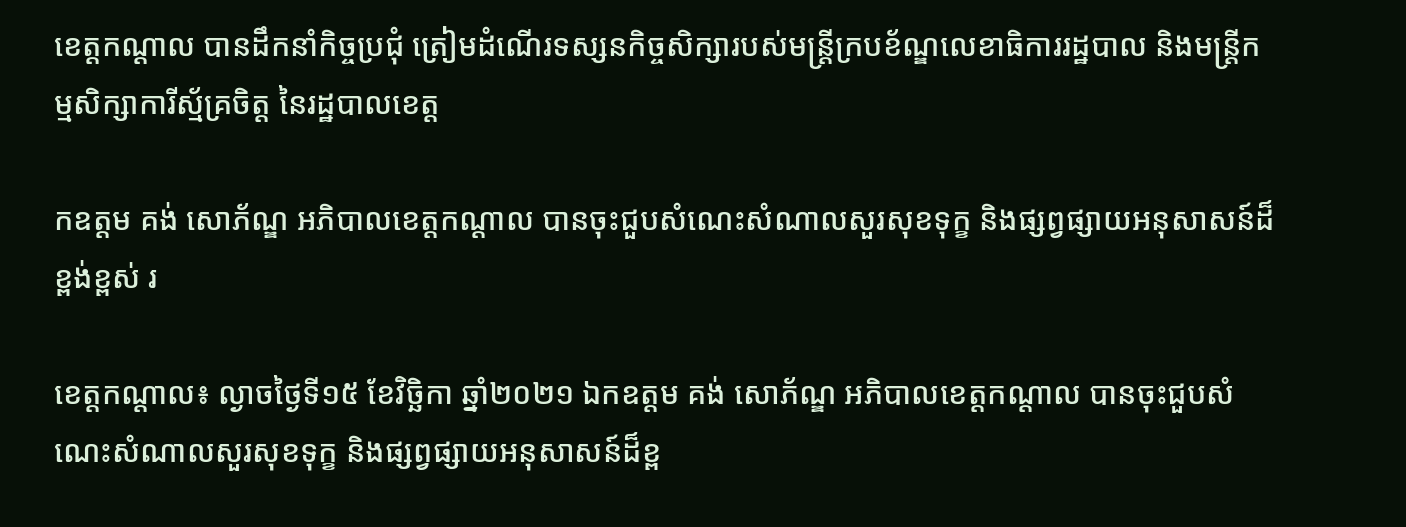ខេត្តកណ្ដាល បានដឹកនាំកិច្ចប្រជុំ ត្រៀមដំណើរទស្សនកិច្ចសិក្សារបស់មន្ត្រីក្របខ័ណ្ឌលេខាធិការរដ្ឋបាល និងមន្ត្រីកម្មសិក្សាការីស្ម័គ្រចិត្ត នៃរដ្ឋបាលខេត្ត

កឧត្តម គង់ សោភ័ណ្ឌ អភិបាលខេត្តកណ្តាល បានចុះជួបសំណេះសំណាលសួរសុខទុក្ខ និងផ្សព្វផ្សាយអនុសាសន៍ដ៏ខ្ពង់ខ្ពស់ រ

ខេត្តកណ្តាល៖ ល្ងាចថ្ងៃទី១៥ ខែវិច្ឆិកា ឆ្នាំ២០២១ ឯកឧត្តម គង់ សោភ័ណ្ឌ អភិបាលខេត្តកណ្តាល បានចុះជួបសំណេះសំណាលសួរសុខទុក្ខ និងផ្សព្វផ្សាយអនុសាសន៍ដ៏ខ្ព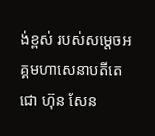ង់ខ្ពស់ របស់សម្តេចអគ្គមហាសេនាបតីតេជោ ហ៊ុន សែន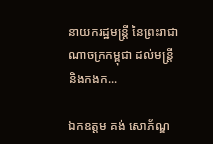នាយករដ្ឋមន្រ្តី នៃព្រះរាជាណាចក្រកម្ពុជា ដល់មន្រ្តី និងកងក...

ឯកឧត្ដម គង់ សោភ័ណ្ឌ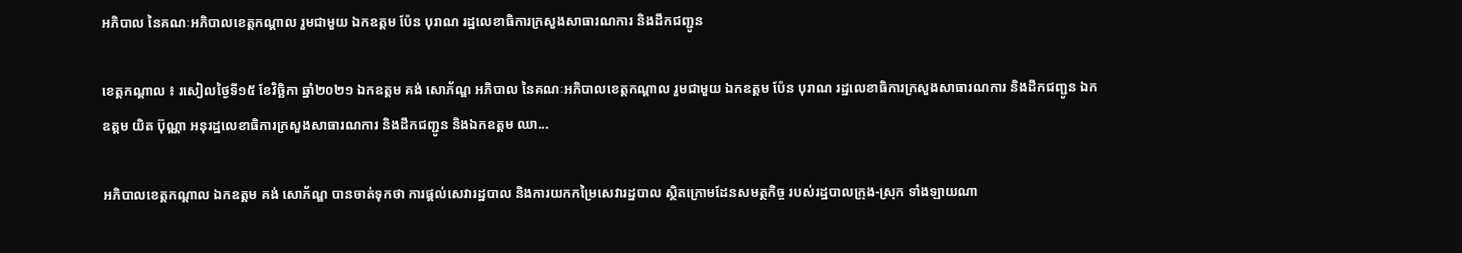អភិបាល នៃគណៈអភិបាលខេត្តកណ្តាល រួមជាមួយ ឯកឧត្តម ប៉ែន បុរាណ រដ្ឋលេខាធិការក្រសួងសាធារណការ និងដឹកជញ្ជូន

ខេត្តកណ្ដាល ៖ រសៀលថ្ងៃទី១៥ ខែវិច្ឆិកា ឆ្នាំ២០២១ ឯកឧត្ដម គង់ សោភ័ណ្ឌ អភិបាល នៃគណៈអភិបាលខេត្តកណ្តាល រួមជាមួយ ឯកឧត្តម ប៉ែន បុរាណ រដ្ឋលេខាធិការក្រសួងសាធារណការ និងដឹកជញ្ជូន ឯកឧត្ដម យិត ប៊ុណ្ណា អនុរដ្ឋលេខាធិការក្រសួងសាធារណការ និងដឹកជញ្ជូន និងឯកឧត្ដម ឈា...

អភិបាលខេត្តកណ្ដាល ឯកឧត្ដម គង់ សោភ័ណ្ឌ បានចាត់ទុកថា ការផ្តល់សេវារដ្ឋបាល និងការយកកម្រៃសេវារដ្ឋបាល ស្ថិតក្រោមដែនសមត្ថកិច្ច របស់រដ្ឋបាលក្រុង-ស្រុក ទាំងឡាយណា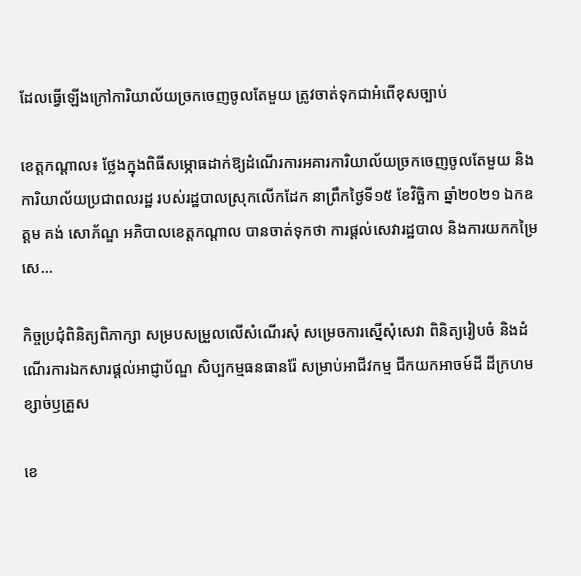ដែលធ្វើឡើងក្រៅការិយាល័យច្រកចេញចូលតែមួយ ត្រូវចាត់ទុកជាអំពើខុសច្បាប់

ខេត្តកណ្តាល៖ ថ្លែងក្នុងពិធីសម្ភោធដាក់ឱ្យដំណើរការអគារការិយាល័យច្រកចេញចូលតែមួយ និងការិយាល័យប្រជាពលរដ្ឋ របស់រដ្ឋបាលស្រុកលើកដែក នាព្រឹកថ្ងៃទី១៥ ខែវិច្ឆិកា ឆ្នាំ២០២១ ឯកឧត្ដម គង់ សោភ័ណ្ឌ អភិបាលខេត្តកណ្ដាល បានចាត់ទុកថា ការផ្តល់សេវារដ្ឋបាល និងការយកកម្រៃសេ...

កិច្ចប្រជុំពិនិត្យពិភាក្សា សម្របសម្រួលលើសំណើរសុំ សម្រេចការស្នើសុំសេវា ពិនិត្យរៀបចំ និងដំណើរការឯកសារផ្ដល់អាជ្ញាប័ណ្ឌ សិប្បកម្មធនធានរ៉ែ សម្រាប់អាជីវកម្ម ជីកយកអាចម៍ដី ដីក្រហម ខ្សាច់ឫគ្រួស

ខេ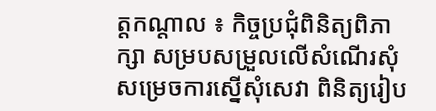ត្តកណ្ដាល ៖ កិច្ចប្រជុំពិនិត្យពិភាក្សា សម្របសម្រួលលើសំណើរសុំ សម្រេចការស្នើសុំសេវា ពិនិត្យរៀប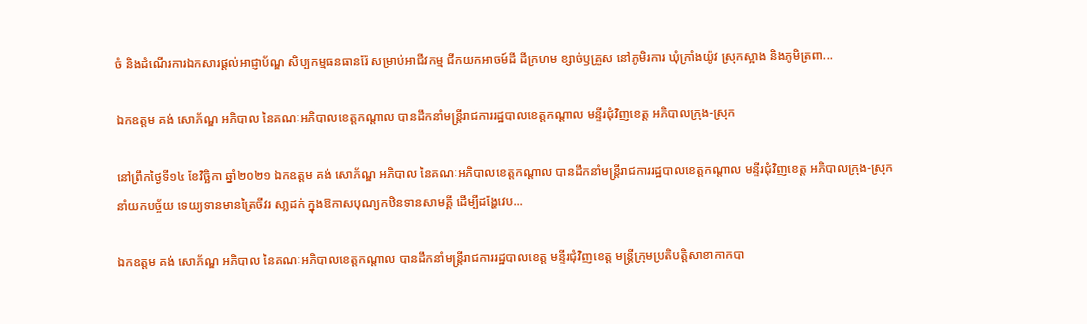ចំ និងដំណើរការឯកសារផ្ដល់អាជ្ញាប័ណ្ឌ សិប្បកម្មធនធានរ៉ែ សម្រាប់អាជីវកម្ម ជីកយកអាចម៍ដី ដីក្រហម ខ្សាច់ឫគ្រួស នៅភូមិរការ ឃុំក្រាំងយ៉ូវ ស្រុកស្អាង និងភូមិត្រពា...

ឯកឧត្តម គង់ សោភ័ណ្ឌ អភិបាល នៃគណៈអភិបាលខេត្តកណ្តាល បានដឹកនាំមន្រ្តីរាជការរដ្ឋបាលខេត្តកណ្តាល មន្ទីរជុំវិញខេត្ត អភិបាលក្រុង-ស្រុក

នៅព្រឹកថ្ងៃទី១៤ ខែវិច្ឆិកា ឆ្នាំ២០២១ ឯកឧត្តម គង់ សោភ័ណ្ឌ អភិបាល នៃគណៈអភិបាលខេត្តកណ្តាល បានដឹកនាំមន្រ្តីរាជការរដ្ឋបាលខេត្តកណ្តាល មន្ទីរជុំវិញខេត្ត អភិបាលក្រុង-ស្រុក នាំយកបច្ច័យ ទេយ្យទានមានត្រៃចីវរ សា្លដក់ ក្នុងឱកាសបុណ្យកឋិនទានសាមគ្គី ដើម្បីដង្ហែវេប...

ឯកឧត្តម គង់ សោភ័ណ្ឌ អភិបាល នៃគណៈអភិបាលខេត្តកណ្តាល បានដឹកនាំមន្រ្តីរាជការរដ្ឋបាលខេត្ត មន្ទីរជុំវិញខេត្ត មន្រ្តីក្រុមប្រតិបត្តិសាខាកាកបា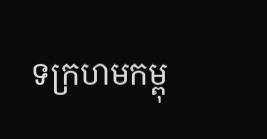ទក្រហមកម្ពុ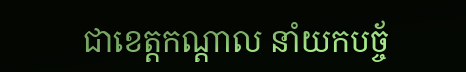ជាខេត្តកណ្តាល នាំយកបច្ច័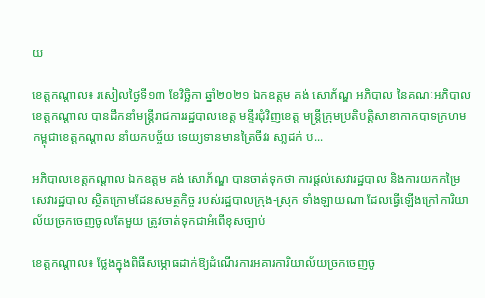យ

ខេត្តកណ្តាល៖ រសៀលថ្ងៃទី១៣ ខែវិច្ឆិកា ឆ្នាំ២០២១ ឯកឧត្តម គង់ សោភ័ណ្ឌ អភិបាល នៃគណៈអភិបាលខេត្តកណ្តាល បានដឹកនាំមន្រ្តីរាជការរដ្ឋបាលខេត្ត មន្ទីរជុំវិញខេត្ត មន្រ្តីក្រុមប្រតិបត្តិសាខាកាកបាទក្រហមកម្ពុជាខេត្តកណ្តាល នាំយកបច្ច័យ ទេយ្យទានមានត្រៃចីវរ សា្លដក់ ប...

អភិបាលខេត្តកណ្ដាល ឯកឧត្ដម គង់ សោភ័ណ្ឌ បានចាត់ទុកថា ការផ្តល់សេវារដ្ឋបាល និងការយកកម្រៃសេវារដ្ឋបាល ស្ថិតក្រោមដែនសមត្ថកិច្ច របស់រដ្ឋបាលក្រុង-ស្រុក ទាំងឡាយណា ដែលធ្វើឡើងក្រៅការិយាល័យច្រកចេញចូលតែមួយ ត្រូវចាត់ទុកជាអំពើខុសច្បាប់

ខេត្តកណ្តាល៖ ថ្លែងក្នុងពិធីសម្ភោធដាក់ឱ្យដំណើរការអគារការិយាល័យច្រកចេញចូ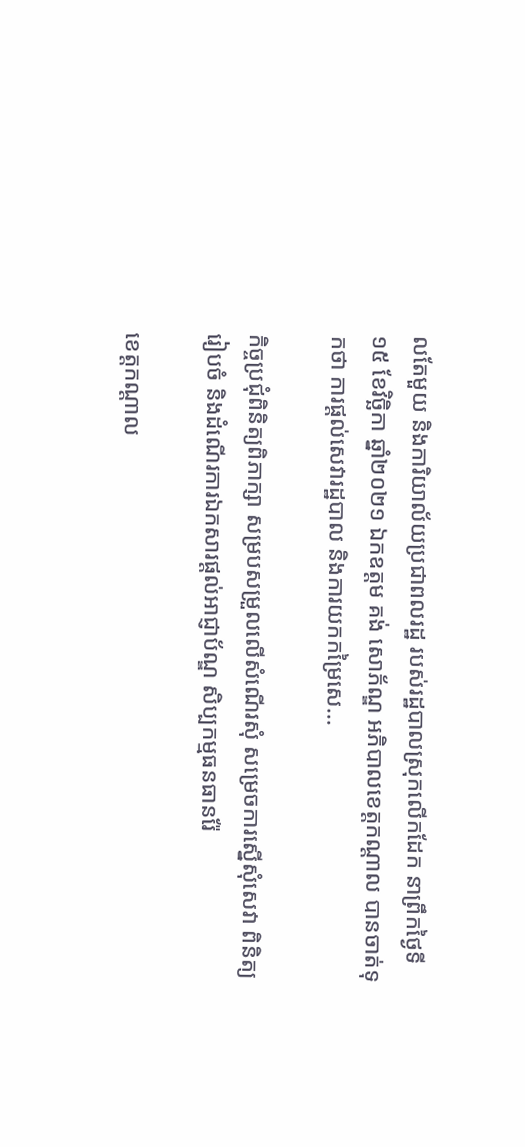លតែមួយ និងការិយាល័យប្រជាពលរដ្ឋ របស់រដ្ឋបាលស្រុកលើកដែក នាព្រឹកថ្ងៃទី១៥ ខែវិច្ឆិកា ឆ្នាំ២០២១ ឯកឧត្ដម គង់ សោភ័ណ្ឌ អភិបាលខេត្តកណ្ដាល បានចាត់ទុកថា ការផ្តល់សេវារដ្ឋបាល និងការយកកម្រៃសេ...

កិច្ចប្រជុំពិនិត្យពិភាក្សា សម្របសម្រួលលើសំណើរសុំ សម្រេចការស្នើសុំសេវា ពិនិត្យរៀបចំ និងដំណើរការឯកសារផ្ដល់អាជ្ញាប័ណ្ឌ សិប្បកម្មធនធានរ៉ែ

ខេត្តកណ្ដាល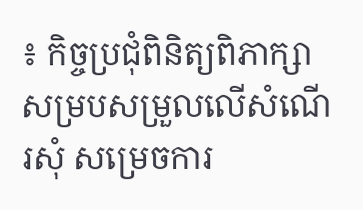៖ កិច្ចប្រជុំពិនិត្យពិភាក្សា សម្របសម្រួលលើសំណើរសុំ សម្រេចការ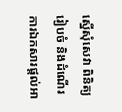ស្នើសុំសេវា ពិនិត្យរៀបចំ និងដំណើរការឯកសារផ្ដល់អា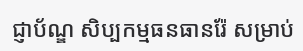ជ្ញាប័ណ្ឌ សិប្បកម្មធនធានរ៉ែ សម្រាប់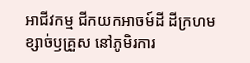អាជីវកម្ម ជីកយកអាចម៍ដី ដីក្រហម ខ្សាច់ឫគ្រួស នៅភូមិរការ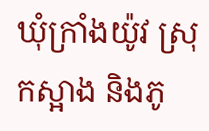ឃុំក្រាំងយ៉ូវ ស្រុកស្អាង និងភូ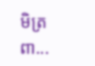មិត្រពា...